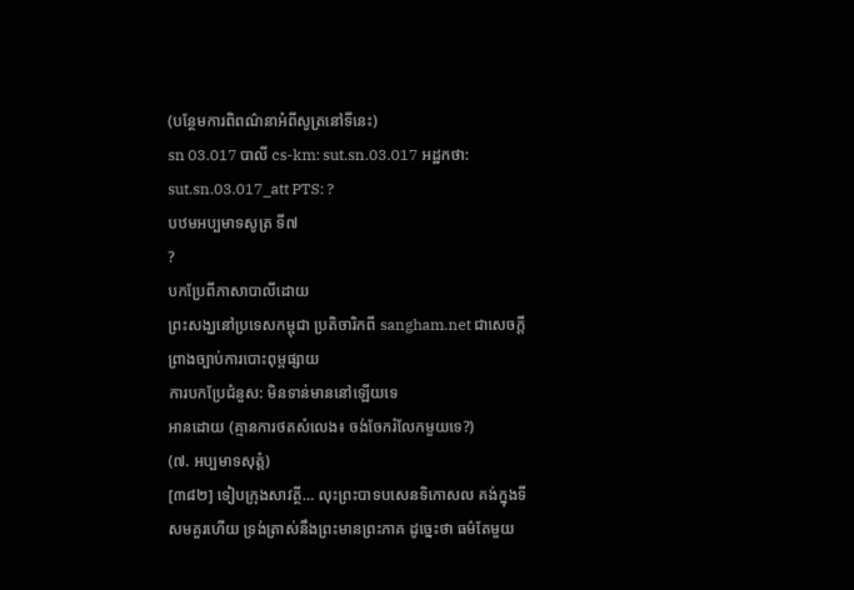(បន្ថែមការពិពណ៌នាអំពីសូត្រនៅទីនេះ)
sn 03.017 បាលី cs-km: sut.sn.03.017 អដ្ឋកថា: sut.sn.03.017_att PTS: ?
បឋមអប្បមាទសូត្រ ទី៧
?
បកប្រែពីភាសាបាលីដោយ
ព្រះសង្ឃនៅប្រទេសកម្ពុជា ប្រតិចារិកពី sangham.net ជាសេចក្តីព្រាងច្បាប់ការបោះពុម្ពផ្សាយ
ការបកប្រែជំនួស: មិនទាន់មាននៅឡើយទេ
អានដោយ (គ្មានការថតសំលេង៖ ចង់ចែករំលែកមួយទេ?)
(៧. អប្បមាទសុត្តំ)
[៣៨២] ទៀបក្រុងសាវត្ថី… លុះព្រះបាទបសេនទិកោសល គង់ក្នុងទីសមគួរហើយ ទ្រង់ត្រាស់នឹងព្រះមានព្រះភាគ ដូច្នេះថា ធម៌តែមួយ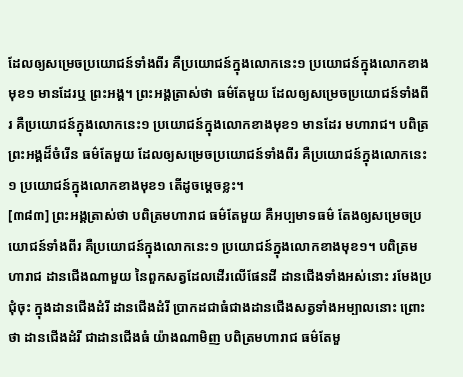ដែលឲ្យសម្រេចប្រយោជន៍ទាំងពីរ គឺប្រយោជន៍ក្នុងលោកនេះ១ ប្រយោជន៍ក្នុងលោកខាងមុខ១ មានដែរឬ ព្រះអង្គ។ ព្រះអង្គត្រាស់ថា ធម៌តែមួយ ដែលឲ្យសម្រេចប្រយោជន៍ទាំងពីរ គឺប្រយោជន៍ក្នុងលោកនេះ១ ប្រយោជន៍ក្នុងលោកខាងមុខ១ មានដែរ មហារាជ។ បពិត្រព្រះអង្គដ៏ចំរើន ធម៌តែមួយ ដែលឲ្យសម្រេចប្រយោជន៍ទាំងពីរ គឺប្រយោជន៍ក្នុងលោកនេះ១ ប្រយោជន៍ក្នុងលោកខាងមុខ១ តើដូចម្តេចខ្លះ។
[៣៨៣] ព្រះអង្គត្រាស់ថា បពិត្រមហារាជ ធម៌តែមួយ គឺអប្បមាទធម៌ តែងឲ្យសម្រេចប្រយោជន៍ទាំងពីរ គឺប្រយោជន៍ក្នុងលោកនេះ១ ប្រយោជន៍ក្នុងលោកខាងមុខ១។ បពិត្រមហារាជ ដានជើងណាមួយ នៃពួកសត្វដែលដើរលើផែនដី ដានជើងទាំងអស់នោះ រមែងប្រជុំចុះ ក្នុងដានជើងដំរី ដានជើងដំរី ប្រាកដជាធំជាងដានជើងសត្វទាំងអម្បាលនោះ ព្រោះថា ដានជើងដំរី ជាដានជើងធំ យ៉ាងណាមិញ បពិត្រមហារាជ ធម៌តែមួ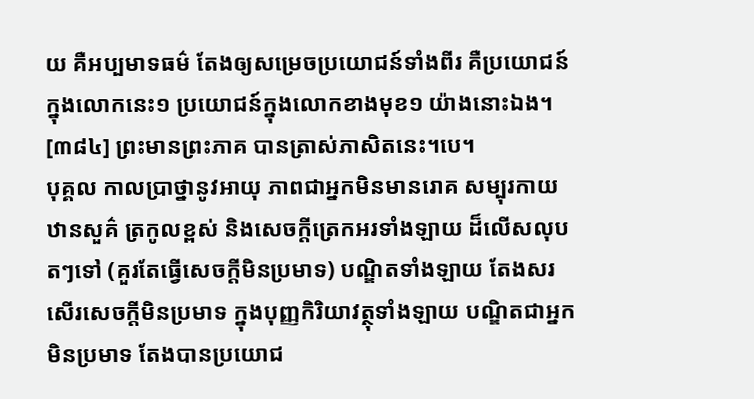យ គឺអប្បមាទធម៌ តែងឲ្យសម្រេចប្រយោជន៍ទាំងពីរ គឺប្រយោជន៍ក្នុងលោកនេះ១ ប្រយោជន៍ក្នុងលោកខាងមុខ១ យ៉ាងនោះឯង។
[៣៨៤] ព្រះមានព្រះភាគ បានត្រាស់ភាសិតនេះ។បេ។
បុគ្គល កាលប្រាថ្នានូវអាយុ ភាពជាអ្នកមិនមានរោគ សម្បុរកាយ ឋានសួគ៌ ត្រកូលខ្ពស់ និងសេចក្តីត្រេកអរទាំងឡាយ ដ៏លើសលុបតៗទៅ (គួរតែធ្វើសេចក្តីមិនប្រមាទ) បណ្ឌិតទាំងឡាយ តែងសរសើរសេចក្តីមិនប្រមាទ ក្នុងបុញ្ញកិរិយាវត្ថុទាំងឡាយ បណ្ឌិតជាអ្នកមិនប្រមាទ តែងបានប្រយោជ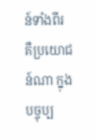ន៍ទាំងពីរ គឺប្រយោជន៍ណា ក្នុងបច្ចុប្ប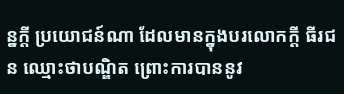ន្នក្តី ប្រយោជន៍ណា ដែលមានក្នុងបរលោកក្តី ធីរជន ឈ្មោះថាបណ្ឌិត ព្រោះការបាននូវ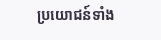ប្រយោជន៍ទាំង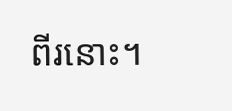ពីរនោះ។